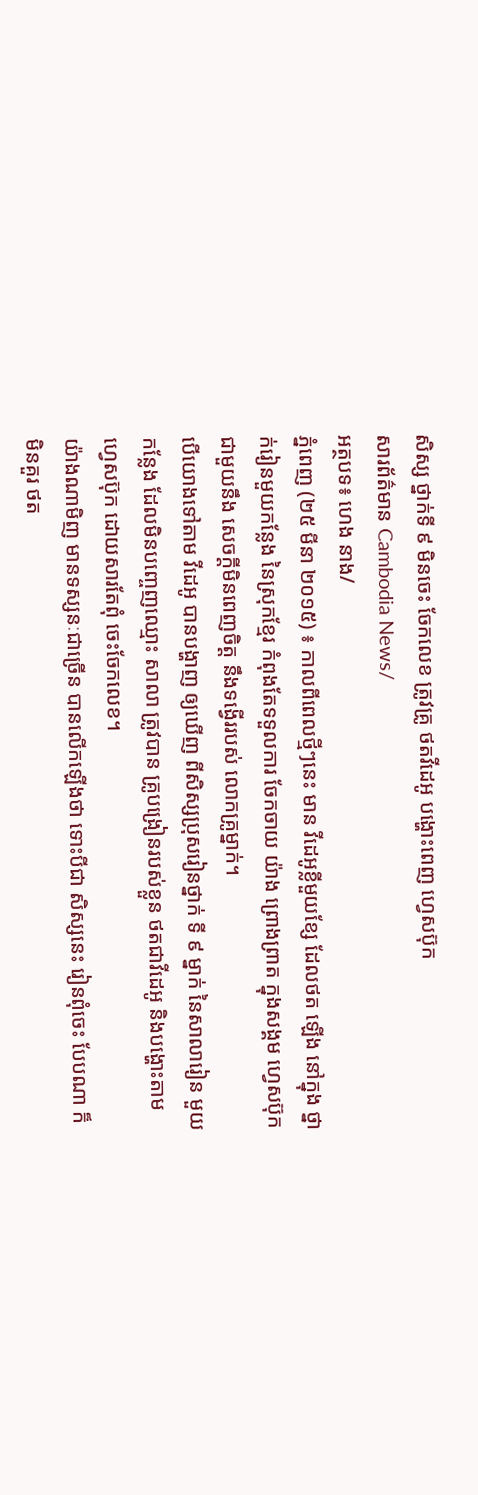សិស្ស ថ្នាក់ទី ៩ មិនចេះ ចែកលេខ ត្រូវគ្រូ ថតវីដេអូ បង្ហោះពេញ ហ្វេសប៊ុក
សារព័ត៌មាន Cambodia News/
អត្ថបទ៖ ហេង នាង/
ភ្នំពេញ (២៥ មីនា ២០១៥) ៖ កាលពីពេលថ្មីៗនេះ មាន វីដេអូខ្លីមួយខ្សែ ដែលថត ឡើង នៅក្នុង ថ្នាក់រៀនមួយកន្លែង នៃស្រុកខ្មែរ កំពុងតែទទួលការ ចែកចាយ យ៉ាង ព្រោងព្រាត ក្នុងសង្គម ហ្វេសប៊ុក ជាមួយនឹង សេចក្ដីមិនពេញចិត្ដ នឹងទង្វើររបស់ លោកគ្រូម្នាក់។
បើយោងទៅតាម វីដេអូ បានបង្ហាញ ឲ្យឃើញ ពីសិស្សប្រុសរៀនថ្នាក់ ទី ៩ ម្នាក់ នៃសាលារៀន មួយកន្លែង ដែលមិនបញ្ចេញឈ្មោះ សាលា ត្រូវបាន គ្រូបង្រៀនរបស់ខ្លួន ថតជាវីដេអូ និងបង្ហោះតាម ហ្វេសប៊ុក ដោយសារតែពុំ ចេះចែកលេខ។
យ៉ាងណាមិញ មានទស្សនៈជាច្រើន បានលើកឡើងថា ទោះបីជា សិស្សនេះ រៀនពុំចេះ បែបណា ក៏មិនគួរ ថត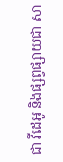ជា វីដេអូ និងផ្សព្វផ្សាយជា សា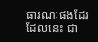ធារណៈផងដែរ ដែលនេះ ជា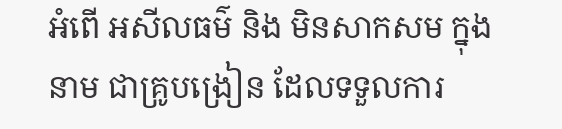អំពើ អសីលធម៌ និង មិនសាកសម ក្នុងនាម ជាគ្រូបង្រៀន ដែលទទួលការ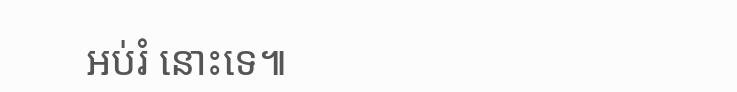អប់រំ នោះទេ៕